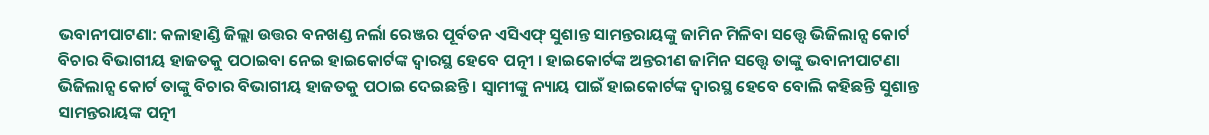ଭବାନୀପାଟଣା: କଳାହାଣ୍ଡି ଜିଲ୍ଲା ଉତ୍ତର ବନଖଣ୍ଡ ନର୍ଲା ରେଞ୍ଜର ପୂର୍ବତନ ଏସିଏଫ୍ ସୁଶାନ୍ତ ସାମନ୍ତରାୟଙ୍କୁ ଜାମିନ ମିଳିବା ସତ୍ତ୍ବେ ଭିଜିଲାନ୍ସ କୋର୍ଟ ବିଚାର ବିଭାଗୀୟ ହାଜତକୁ ପଠାଇବା ନେଇ ହାଇକୋର୍ଟଙ୍କ ଦ୍ବାରସ୍ଥ ହେବେ ପତ୍ନୀ । ହାଇକୋର୍ଟଙ୍କ ଅନ୍ତରୀଣ ଜାମିନ ସତ୍ତ୍ଵେ ତାଙ୍କୁ ଭବାନୀପାଟଣା ଭିଜିଲାନ୍ସ କୋର୍ଟ ତାଙ୍କୁ ବିଚାର ବିଭାଗୀୟ ହାଜତକୁ ପଠାଇ ଦେଇଛନ୍ତି । ସ୍ବାମୀଙ୍କୁ ନ୍ୟାୟ ପାଇଁ ହାଇକୋର୍ଟଙ୍କ ଦ୍ବାରସ୍ଥ ହେବେ ବୋଲି କହିଛନ୍ତି ସୁଶାନ୍ତ ସାମନ୍ତରାୟଙ୍କ ପତ୍ନୀ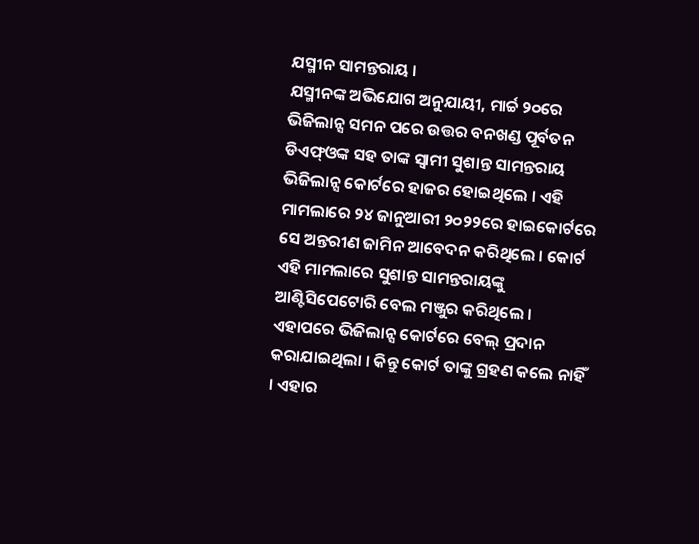ଯସ୍ମୀନ ସାମନ୍ତରାୟ ।
ଯସ୍ମୀନଙ୍କ ଅଭିଯୋଗ ଅନୁଯାୟୀ, ମାର୍ଚ୍ଚ ୨୦ରେ ଭିଜିଲାନ୍ସ ସମନ ପରେ ଉତ୍ତର ବନଖଣ୍ଡ ପୂର୍ବତନ ଡିଏଫ୍ଓଙ୍କ ସହ ତାଙ୍କ ସ୍ବାମୀ ସୁଶାନ୍ତ ସାମନ୍ତରାୟ ଭିଜିଲାନ୍ସ କୋର୍ଟରେ ହାଜର ହୋଇଥିଲେ । ଏହି ମାମଲାରେ ୨୪ ଜାନୁଆରୀ ୨୦୨୨ରେ ହାଇକୋର୍ଟରେ ସେ ଅନ୍ତରୀଣ ଜାମିନ ଆବେଦନ କରିଥିଲେ । କୋର୍ଟ ଏହି ମାମଲାରେ ସୁଶାନ୍ତ ସାମନ୍ତରାୟଙ୍କୁ ଆଣ୍ଟିସିପେଟୋରି ବେଲ ମଞ୍ଜୁର କରିଥିଲେ । ଏହାପରେ ଭିଜିଲାନ୍ସ କୋର୍ଟରେ ବେଲ୍ ପ୍ରଦାନ କରାଯାଇଥିଲା । କିନ୍ତୁ କୋର୍ଟ ତାଙ୍କୁ ଗ୍ରହଣ କଲେ ନାହିଁ । ଏହାର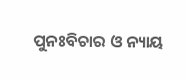ପୁନଃବିଚାର ଓ ନ୍ୟାୟ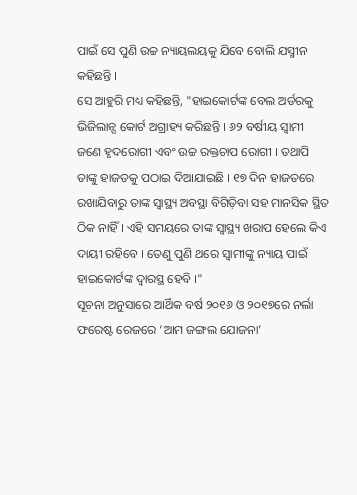ପାଇଁ ସେ ପୁଣି ଉଚ୍ଚ ନ୍ୟାୟଲୟକୁ ଯିବେ ବୋଲି ଯସ୍ମୀନ କହିଛନ୍ତି ।
ସେ ଆହୁରି ମଧ୍ୟ କହିଛନ୍ତି, "ହାଇକୋର୍ଟଙ୍କ ବେଲ ଅର୍ଡରକୁ ଭିଜିଲାନ୍ସ କୋର୍ଟ ଅଗ୍ରାହ୍ୟ କରିଛନ୍ତି । ୬୨ ବର୍ଷୀୟ ସ୍ଵାମୀ ଜଣେ ହୃଦରୋଗୀ ଏବଂ ଉଚ୍ଚ ରକ୍ତଚାପ ରୋଗୀ । ତଥାପି ତାଙ୍କୁ ହାଜତକୁ ପଠାଇ ଦିଆଯାଇଛି । ୧୭ ଦିନ ହାଜତରେ ରଖାଯିବାରୁ ତାଙ୍କ ସ୍ୱାସ୍ଥ୍ୟ ଅବସ୍ଥା ବିଗିଡ଼ିବା ସହ ମାନସିକ ସ୍ଥିତ ଠିକ ନାହିଁ । ଏହି ସମୟରେ ତାଙ୍କ ସ୍ବାସ୍ଥ୍ୟ ଖରାପ ହେଲେ କିଏ ଦାୟୀ ରହିବେ । ତେଣୁ ପୁଣି ଥରେ ସ୍ବାମୀଙ୍କୁ ନ୍ୟାୟ ପାଇଁ ହାଇକୋର୍ଟଙ୍କ ଦ୍ବାରସ୍ଥ ହେବି ।"
ସୂଚନା ଅନୁସାରେ ଆର୍ଥିକ ବର୍ଷ ୨୦୧୬ ଓ ୨୦୧୭ରେ ନର୍ଲା ଫରେଷ୍ଟ ରେଜରେ ‘ଆମ ଜଙ୍ଗଲ ଯୋଜନା’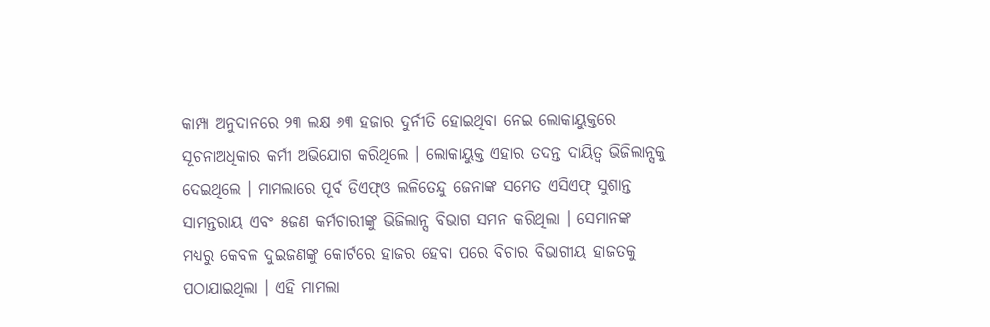କାମ୍ପା ଅନୁଦାନରେ ୨୩ ଲକ୍ଷ ୬୩ ହଜାର ଦୁର୍ନୀତି ହୋଇଥିବା ନେଇ ଲୋକାୟୁକ୍ତରେ ସୂଚନାଅଧିକାର କର୍ମୀ ଅଭିଯୋଗ କରିଥିଲେ । ଲୋକାୟୁକ୍ତ ଏହାର ତଦନ୍ତ ଦାୟିତ୍ଵ ଭିଜିଲାନ୍ସକୁ ଦେଇଥିଲେ । ମାମଲାରେ ପୂର୍ବ ଡିଏଫ୍ଓ ଲଳିତେନ୍ଦୁ ଜେନାଙ୍କ ସମେତ ଏସିଏଫ୍ ସୁଶାନ୍ତ ସାମନ୍ତରାୟ ଏବଂ ୫ଜଣ କର୍ମଚାରୀଙ୍କୁ ଭିଜିଲାନ୍ସ ବିଭାଗ ସମନ କରିଥିଲା । ସେମାନଙ୍କ ମଧ୍ୟରୁ କେବଳ ଦୁଇଜଣଙ୍କୁ କୋର୍ଟରେ ହାଜର ହେବା ପରେ ବିଚାର ବିଭାଗୀୟ ହାଜତକୁ ପଠାଯାଇଥିଲା । ଏହି ମାମଲା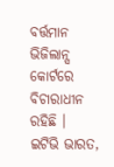ବର୍ତ୍ତମାନ ଭିଜିଲାନ୍ସ କୋର୍ଟରେ ବିଚାରାଧୀନ ରହିଛି ।
ଇଟିଭି ଭାରତ,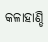କଳାହାଣ୍ଡି